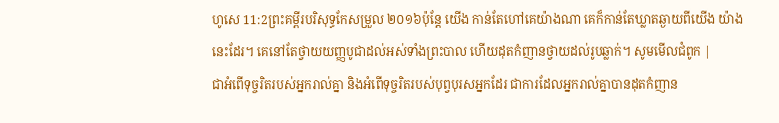ហូសេ 11:2ព្រះគម្ពីរបរិសុទ្ធកែសម្រួល ២០១៦ប៉ុន្ដែ យើង កាន់តែហៅគេយ៉ាងណា គេក៏កាន់តែឃ្លាតឆ្ងាយពីយើង យ៉ាងនេះដែរ។ គេនៅតែថ្វាយយញ្ញបូជាដល់អស់ទាំងព្រះបាល ហើយដុតកំញានថ្វាយដល់រូបឆ្លាក់។ សូមមើលជំពូក |
ជាអំពើទុច្ចរិតរបស់អ្នករាល់គ្នា និងអំពើទុច្ចរិតរបស់បុព្វបុរសអ្នកដែរ ជាការដែលអ្នករាល់គ្នាបានដុតកំញាន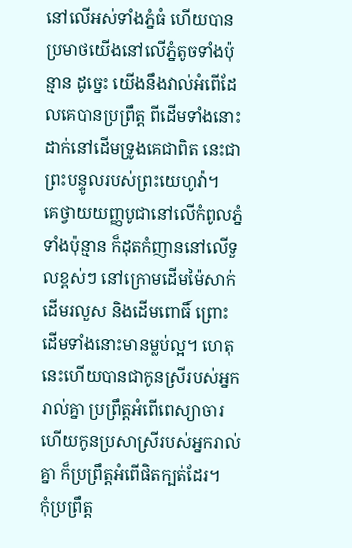នៅលើអស់ទាំងភ្នំធំ ហើយបានប្រមាថយើងនៅលើភ្នំតូចទាំងប៉ុន្មាន ដូច្នេះ យើងនឹងវាល់អំពើដែលគេបានប្រព្រឹត្ត ពីដើមទាំងនោះ ដាក់នៅដើមទ្រូងគេជាពិត នេះជាព្រះបន្ទូលរបស់ព្រះយេហូវ៉ា។
គេថ្វាយយញ្ញបូជានៅលើកំពូលភ្នំទាំងប៉ុន្មាន ក៏ដុតកំញាននៅលើទួលខ្ពស់ៗ នៅក្រោមដើមម៉ៃសាក់ ដើមរលួស និងដើមពោធិ៍ ព្រោះដើមទាំងនោះមានម្លប់ល្អ។ ហេតុនេះហើយបានជាកូនស្រីរបស់អ្នករាល់គ្នា ប្រព្រឹត្តអំពើពេស្យាចារ ហើយកូនប្រសាស្រីរបស់អ្នករាល់គ្នា ក៏ប្រព្រឹត្តអំពើផិតក្បត់ដែរ។
កុំប្រព្រឹត្ត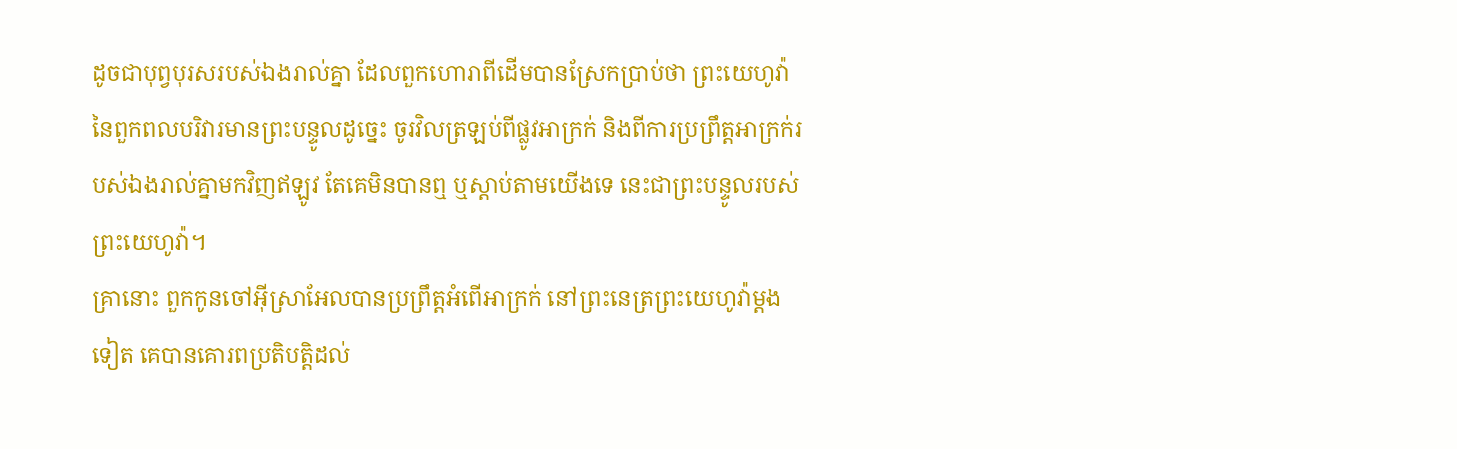ដូចជាបុព្វបុរសរបស់ឯងរាល់គ្នា ដែលពួកហោរាពីដើមបានស្រែកប្រាប់ថា ព្រះយេហូវ៉ានៃពួកពលបរិវារមានព្រះបន្ទូលដូច្នេះ ចូរវិលត្រឡប់ពីផ្លូវអាក្រក់ និងពីការប្រព្រឹត្ដអាក្រក់របស់ឯងរាល់គ្នាមកវិញឥឡូវ តែគេមិនបានឮ ឬស្តាប់តាមយើងទេ នេះជាព្រះបន្ទូលរបស់ព្រះយេហូវ៉ា។
គ្រានោះ ពួកកូនចៅអ៊ីស្រាអែលបានប្រព្រឹត្តអំពើអាក្រក់ នៅព្រះនេត្រព្រះយេហូវ៉ាម្តងទៀត គេបានគោរពប្រតិបត្តិដល់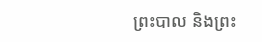ព្រះបាល និងព្រះ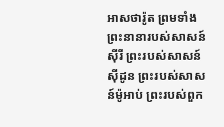អាសថារ៉ូត ព្រមទាំងព្រះនានារបស់សាសន៍ស៊ីរី ព្រះរបស់សាសន៍ស៊ីដូន ព្រះរបស់សាសន៍ម៉ូអាប់ ព្រះរបស់ពួក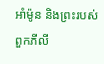អាំម៉ូន និងព្រះរបស់ពួកភីលី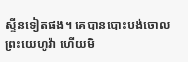ស្ទីនទៀតផង។ គេបានបោះបង់ចោលព្រះយេហូវ៉ា ហើយមិ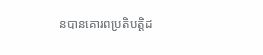នបានគោរពប្រតិបត្តិដ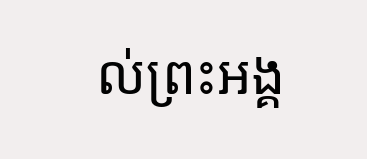ល់ព្រះអង្គ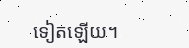ទៀតឡើយ។